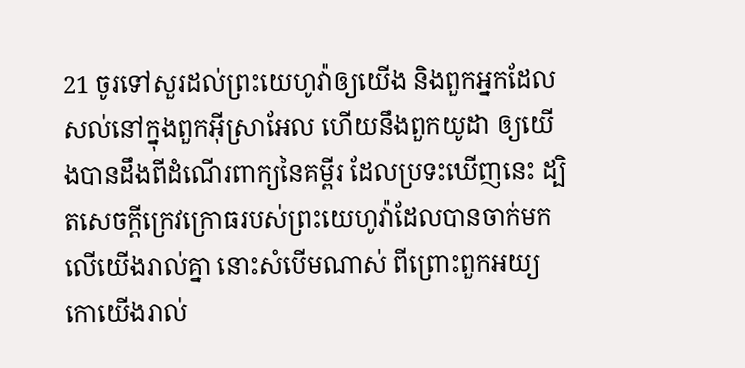21 ចូរទៅសួរដល់ព្រះយេហូវ៉ាឲ្យយើង និងពួកអ្នកដែលសល់នៅក្នុងពួកអ៊ីស្រាអែល ហើយនឹងពួកយូដា ឲ្យយើងបានដឹងពីដំណើរពាក្យនៃគម្ពីរ ដែលប្រទះឃើញនេះ ដ្បិតសេចក្ដីក្រេវក្រោធរបស់ព្រះយេហូវ៉ាដែលបានចាក់មកលើយើងរាល់គ្នា នោះសំបើមណាស់ ពីព្រោះពួកអយ្យកោយើងរាល់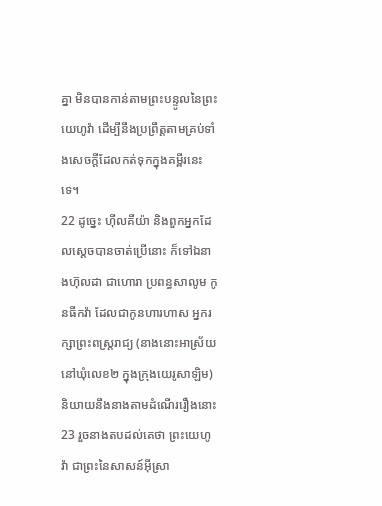គ្នា មិនបានកាន់តាមព្រះបន្ទូលនៃព្រះយេហូវ៉ា ដើម្បីនឹងប្រព្រឹត្តតាមគ្រប់ទាំងសេចក្ដីដែលកត់ទុកក្នុងគម្ពីរនេះទេ។
22 ដូច្នេះ ហ៊ីលគីយ៉ា និងពួកអ្នកដែលស្តេចបានចាត់ប្រើនោះ ក៏ទៅឯនាងហ៊ុលដា ជាហោរា ប្រពន្ធសាលូម កូនធីកវ៉ា ដែលជាកូនហារហាស អ្នករក្សាព្រះពស្ត្ររាជ្យ (នាងនោះអាស្រ័យនៅឃុំលេខ២ ក្នុងក្រុងយេរូសាឡិម) និយាយនឹងនាងតាមដំណើររឿងនោះ
23 រួចនាងតបដល់គេថា ព្រះយេហូវ៉ា ជាព្រះនៃសាសន៍អ៊ីស្រា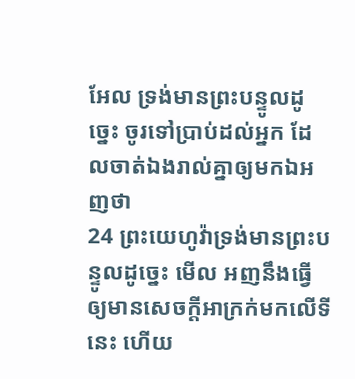អែល ទ្រង់មានព្រះបន្ទូលដូច្នេះ ចូរទៅប្រាប់ដល់អ្នក ដែលចាត់ឯងរាល់គ្នាឲ្យមកឯអញថា
24 ព្រះយេហូវ៉ាទ្រង់មានព្រះបន្ទូលដូច្នេះ មើល អញនឹងធ្វើឲ្យមានសេចក្ដីអាក្រក់មកលើទីនេះ ហើយ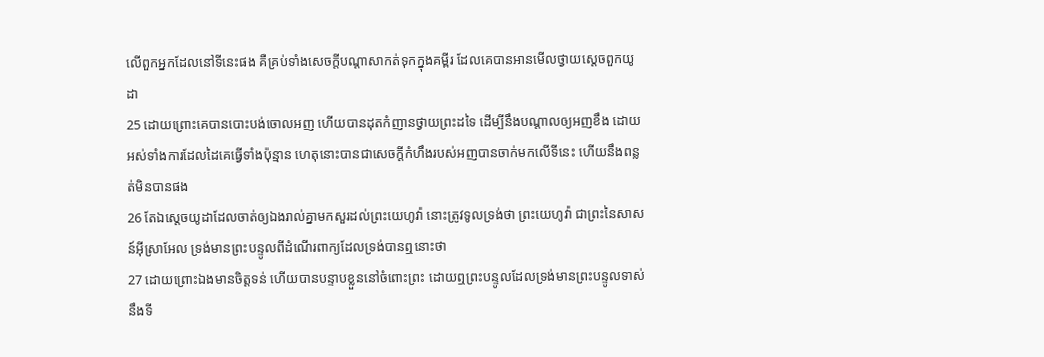លើពួកអ្នកដែលនៅទីនេះផង គឺគ្រប់ទាំងសេចក្ដីបណ្តាសាកត់ទុកក្នុងគម្ពីរ ដែលគេបានអានមើលថ្វាយស្តេចពួកយូដា
25 ដោយព្រោះគេបានបោះបង់ចោលអញ ហើយបានដុតកំញានថ្វាយព្រះដទៃ ដើម្បីនឹងបណ្តាលឲ្យអញខឹង ដោយអស់ទាំងការដែលដៃគេធ្វើទាំងប៉ុន្មាន ហេតុនោះបានជាសេចក្ដីកំហឹងរបស់អញបានចាក់មកលើទីនេះ ហើយនឹងពន្លត់មិនបានផង
26 តែឯស្តេចយូដាដែលចាត់ឲ្យឯងរាល់គ្នាមកសួរដល់ព្រះយេហូវ៉ា នោះត្រូវទូលទ្រង់ថា ព្រះយេហូវ៉ា ជាព្រះនៃសាសន៍អ៊ីស្រាអែល ទ្រង់មានព្រះបន្ទូលពីដំណើរពាក្យដែលទ្រង់បានឮនោះថា
27 ដោយព្រោះឯងមានចិត្តទន់ ហើយបានបន្ទាបខ្លួននៅចំពោះព្រះ ដោយឮព្រះបន្ទូលដែលទ្រង់មានព្រះបន្ទូលទាស់នឹងទី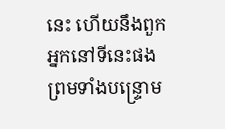នេះ ហើយនឹងពួកអ្នកនៅទីនេះផង ព្រមទាំងបន្ទ្រោម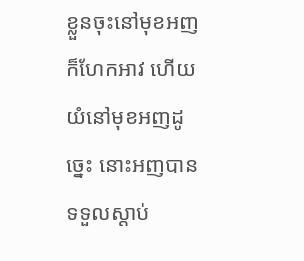ខ្លួនចុះនៅមុខអញក៏ហែកអាវ ហើយយំនៅមុខអញដូច្នេះ នោះអញបានទទួលស្តាប់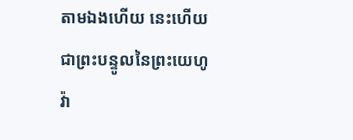តាមឯងហើយ នេះហើយជាព្រះបន្ទូលនៃព្រះយេហូវ៉ា